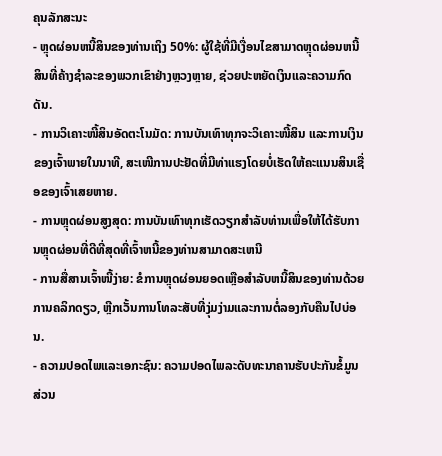ຄຸນລັກສະນະ
- ຫຼຸດຜ່ອນຫນີ້ສິນຂອງທ່ານເຖິງ 50%: ຜູ້ໃຊ້ທີ່ມີເງື່ອນໄຂສາມາດຫຼຸດຜ່ອນຫນີ້ສິນທີ່ຄ້າງຊໍາລະຂອງພວກເຂົາຢ່າງຫຼວງຫຼາຍ, ຊ່ວຍປະຫຍັດເງິນແລະຄວາມກົດດັນ.
- ການວິເຄາະໜີ້ສິນອັດຕະໂນມັດ: ການບັນເທົາທຸກຈະວິເຄາະໜີ້ສິນ ແລະການເງິນຂອງເຈົ້າພາຍໃນນາທີ, ສະເໜີການປະຢັດທີ່ມີທ່າແຮງໂດຍບໍ່ເຮັດໃຫ້ຄະແນນສິນເຊື່ອຂອງເຈົ້າເສຍຫາຍ.
- ການຫຼຸດຜ່ອນສູງສຸດ: ການບັນເທົາທຸກເຮັດວຽກສໍາລັບທ່ານເພື່ອໃຫ້ໄດ້ຮັບການຫຼຸດຜ່ອນທີ່ດີທີ່ສຸດທີ່ເຈົ້າຫນີ້ຂອງທ່ານສາມາດສະເຫນີ
- ການສື່ສານເຈົ້າໜີ້ງ່າຍ: ຂໍການຫຼຸດຜ່ອນຍອດເຫຼືອສໍາລັບຫນີ້ສິນຂອງທ່ານດ້ວຍການຄລິກດຽວ, ຫຼີກເວັ້ນການໂທລະສັບທີ່ງຸ່ມງ່າມແລະການຕໍ່ລອງກັບຄືນໄປບ່ອນ.
- ຄວາມປອດໄພແລະເອກະຊົນ: ຄວາມປອດໄພລະດັບທະນາຄານຮັບປະກັນຂໍ້ມູນສ່ວນ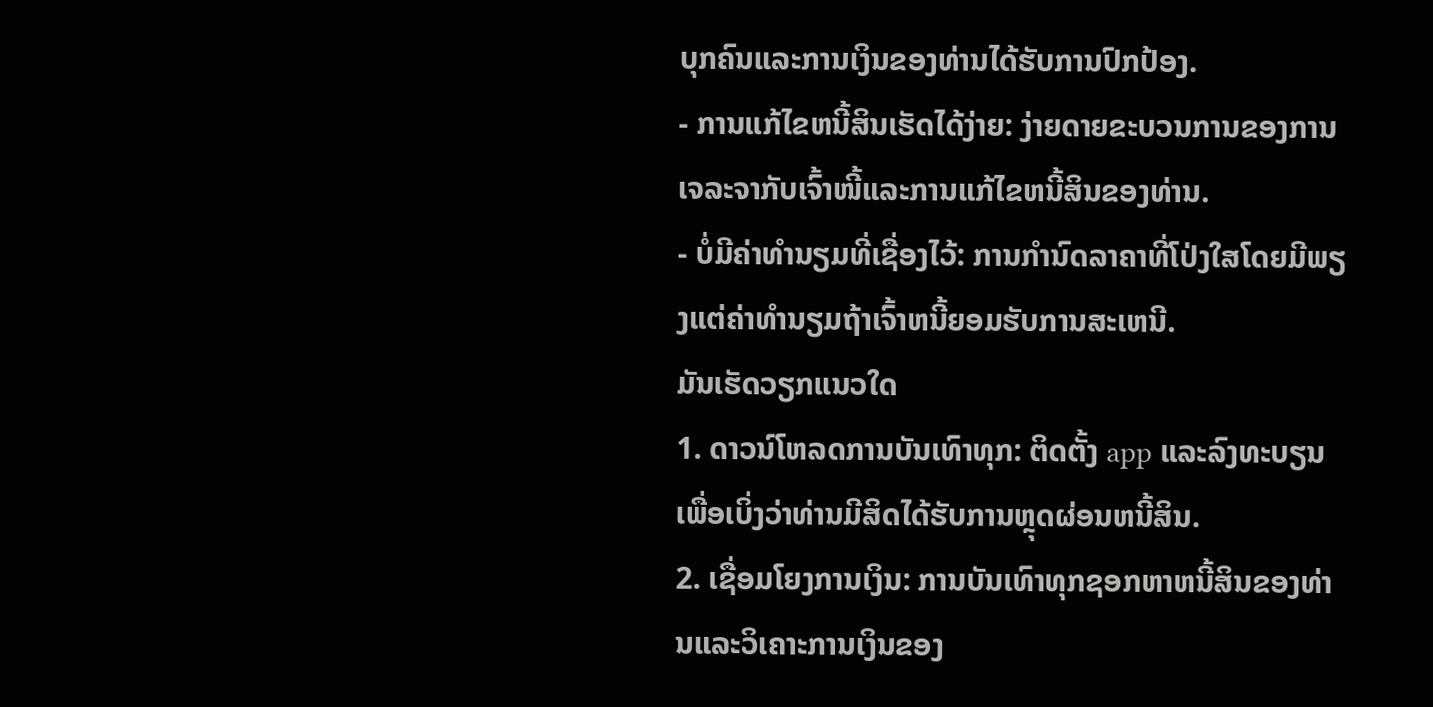ບຸກຄົນແລະການເງິນຂອງທ່ານໄດ້ຮັບການປົກປ້ອງ.
- ການແກ້ໄຂຫນີ້ສິນເຮັດໄດ້ງ່າຍ: ງ່າຍດາຍຂະບວນການຂອງການເຈລະຈາກັບເຈົ້າໜີ້ແລະການແກ້ໄຂຫນີ້ສິນຂອງທ່ານ.
- ບໍ່ມີຄ່າທໍານຽມທີ່ເຊື່ອງໄວ້: ການກໍານົດລາຄາທີ່ໂປ່ງໃສໂດຍມີພຽງແຕ່ຄ່າທໍານຽມຖ້າເຈົ້າຫນີ້ຍອມຮັບການສະເຫນີ.
ມັນເຮັດວຽກແນວໃດ
1. ດາວນ໌ໂຫລດການບັນເທົາທຸກ: ຕິດຕັ້ງ app ແລະລົງທະບຽນເພື່ອເບິ່ງວ່າທ່ານມີສິດໄດ້ຮັບການຫຼຸດຜ່ອນຫນີ້ສິນ.
2. ເຊື່ອມໂຍງການເງິນ: ການບັນເທົາທຸກຊອກຫາຫນີ້ສິນຂອງທ່ານແລະວິເຄາະການເງິນຂອງ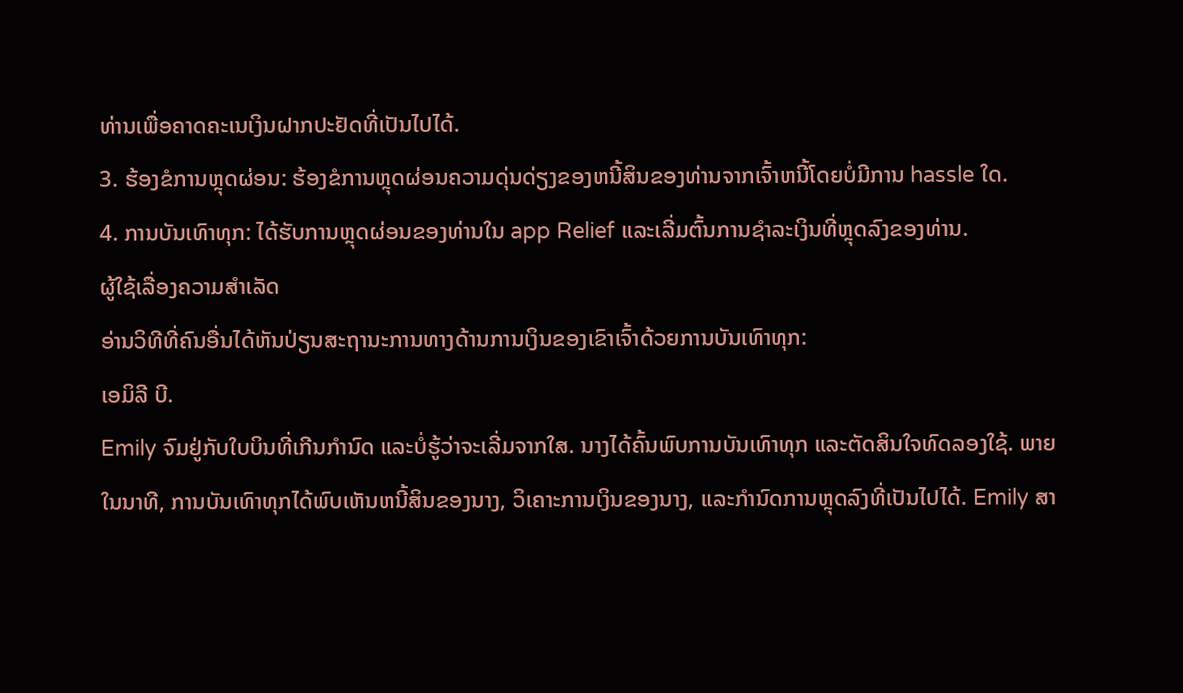ທ່ານເພື່ອຄາດຄະເນເງິນຝາກປະຢັດທີ່ເປັນໄປໄດ້.
3. ຮ້ອງຂໍການຫຼຸດຜ່ອນ: ຮ້ອງຂໍການຫຼຸດຜ່ອນຄວາມດຸ່ນດ່ຽງຂອງຫນີ້ສິນຂອງທ່ານຈາກເຈົ້າຫນີ້ໂດຍບໍ່ມີການ hassle ໃດ.
4. ການບັນເທົາທຸກ: ໄດ້ຮັບການຫຼຸດຜ່ອນຂອງທ່ານໃນ app Relief ແລະເລີ່ມຕົ້ນການຊໍາລະເງິນທີ່ຫຼຸດລົງຂອງທ່ານ.
ຜູ້ໃຊ້ເລື່ອງຄວາມສໍາເລັດ
ອ່ານວິທີທີ່ຄົນອື່ນໄດ້ຫັນປ່ຽນສະຖານະການທາງດ້ານການເງິນຂອງເຂົາເຈົ້າດ້ວຍການບັນເທົາທຸກ:
ເອມິລີ ບີ.
Emily ຈົມຢູ່ກັບໃບບິນທີ່ເກີນກຳນົດ ແລະບໍ່ຮູ້ວ່າຈະເລີ່ມຈາກໃສ. ນາງໄດ້ຄົ້ນພົບການບັນເທົາທຸກ ແລະຕັດສິນໃຈທົດລອງໃຊ້. ພາຍໃນນາທີ, ການບັນເທົາທຸກໄດ້ພົບເຫັນຫນີ້ສິນຂອງນາງ, ວິເຄາະການເງິນຂອງນາງ, ແລະກໍານົດການຫຼຸດລົງທີ່ເປັນໄປໄດ້. Emily ສາ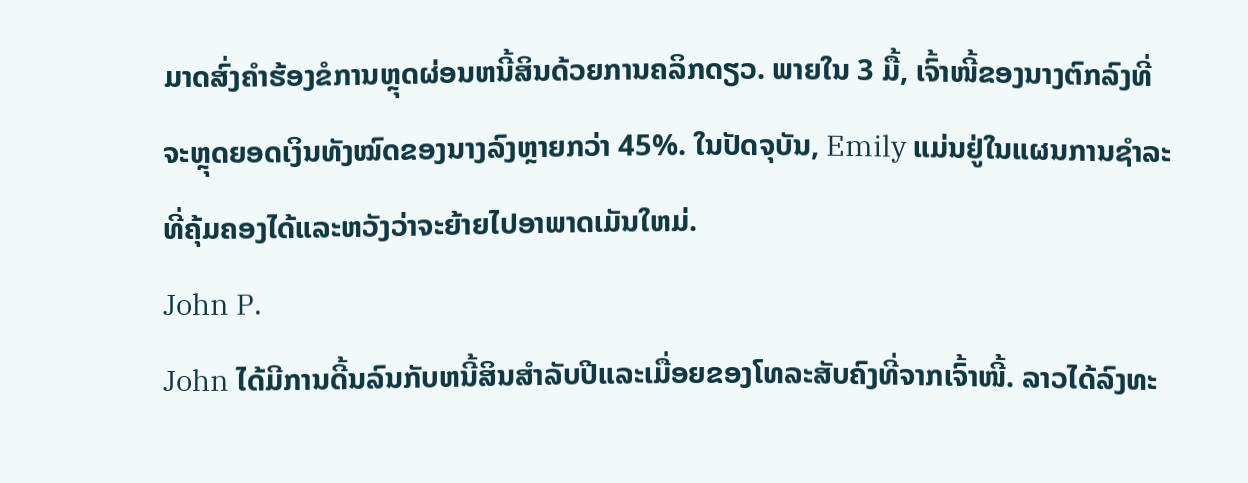ມາດສົ່ງຄໍາຮ້ອງຂໍການຫຼຸດຜ່ອນຫນີ້ສິນດ້ວຍການຄລິກດຽວ. ພາຍໃນ 3 ມື້, ເຈົ້າໜີ້ຂອງນາງຕົກລົງທີ່ຈະຫຼຸດຍອດເງິນທັງໝົດຂອງນາງລົງຫຼາຍກວ່າ 45%. ໃນປັດຈຸບັນ, Emily ແມ່ນຢູ່ໃນແຜນການຊໍາລະທີ່ຄຸ້ມຄອງໄດ້ແລະຫວັງວ່າຈະຍ້າຍໄປອາພາດເມັນໃຫມ່.
John P.
John ໄດ້ມີການດີ້ນລົນກັບຫນີ້ສິນສໍາລັບປີແລະເມື່ອຍຂອງໂທລະສັບຄົງທີ່ຈາກເຈົ້າໜີ້. ລາວໄດ້ລົງທະ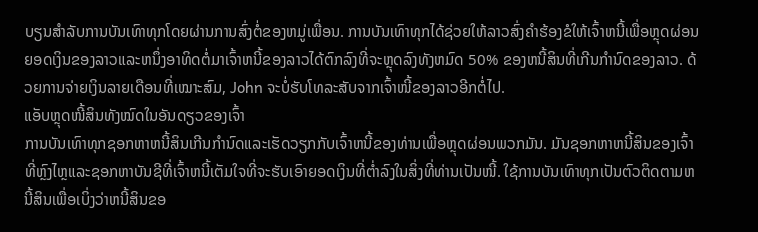ບຽນສໍາລັບການບັນເທົາທຸກໂດຍຜ່ານການສົ່ງຕໍ່ຂອງຫມູ່ເພື່ອນ. ການບັນເທົາທຸກໄດ້ຊ່ວຍໃຫ້ລາວສົ່ງຄໍາຮ້ອງຂໍໃຫ້ເຈົ້າຫນີ້ເພື່ອຫຼຸດຜ່ອນຍອດເງິນຂອງລາວແລະຫນຶ່ງອາທິດຕໍ່ມາເຈົ້າຫນີ້ຂອງລາວໄດ້ຕົກລົງທີ່ຈະຫຼຸດລົງທັງຫມົດ 50% ຂອງຫນີ້ສິນທີ່ເກີນກໍານົດຂອງລາວ. ດ້ວຍການຈ່າຍເງິນລາຍເດືອນທີ່ເໝາະສົມ, John ຈະບໍ່ຮັບໂທລະສັບຈາກເຈົ້າໜີ້ຂອງລາວອີກຕໍ່ໄປ.
ແອັບຫຼຸດໜີ້ສິນທັງໝົດໃນອັນດຽວຂອງເຈົ້າ
ການບັນເທົາທຸກຊອກຫາຫນີ້ສິນເກີນກໍານົດແລະເຮັດວຽກກັບເຈົ້າຫນີ້ຂອງທ່ານເພື່ອຫຼຸດຜ່ອນພວກມັນ. ມັນຊອກຫາຫນີ້ສິນຂອງເຈົ້າທີ່ຫຼົງໄຫຼແລະຊອກຫາບັນຊີທີ່ເຈົ້າຫນີ້ເຕັມໃຈທີ່ຈະຮັບເອົາຍອດເງິນທີ່ຕໍ່າລົງໃນສິ່ງທີ່ທ່ານເປັນໜີ້. ໃຊ້ການບັນເທົາທຸກເປັນຕົວຕິດຕາມຫນີ້ສິນເພື່ອເບິ່ງວ່າຫນີ້ສິນຂອ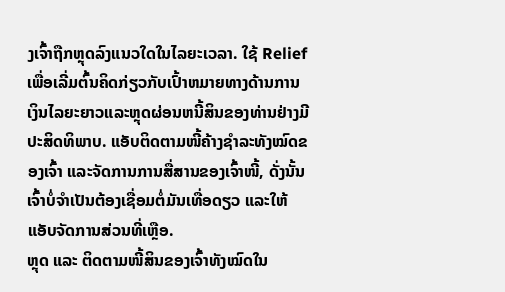ງເຈົ້າຖືກຫຼຸດລົງແນວໃດໃນໄລຍະເວລາ. ໃຊ້ Relief ເພື່ອເລີ່ມຕົ້ນຄິດກ່ຽວກັບເປົ້າຫມາຍທາງດ້ານການເງິນໄລຍະຍາວແລະຫຼຸດຜ່ອນຫນີ້ສິນຂອງທ່ານຢ່າງມີປະສິດທິພາບ. ແອັບຕິດຕາມໜີ້ຄ້າງຊຳລະທັງໝົດຂອງເຈົ້າ ແລະຈັດການການສື່ສານຂອງເຈົ້າໜີ້, ດັ່ງນັ້ນເຈົ້າບໍ່ຈຳເປັນຕ້ອງເຊື່ອມຕໍ່ມັນເທື່ອດຽວ ແລະໃຫ້ແອັບຈັດການສ່ວນທີ່ເຫຼືອ.
ຫຼຸດ ແລະ ຕິດຕາມໜີ້ສິນຂອງເຈົ້າທັງໝົດໃນ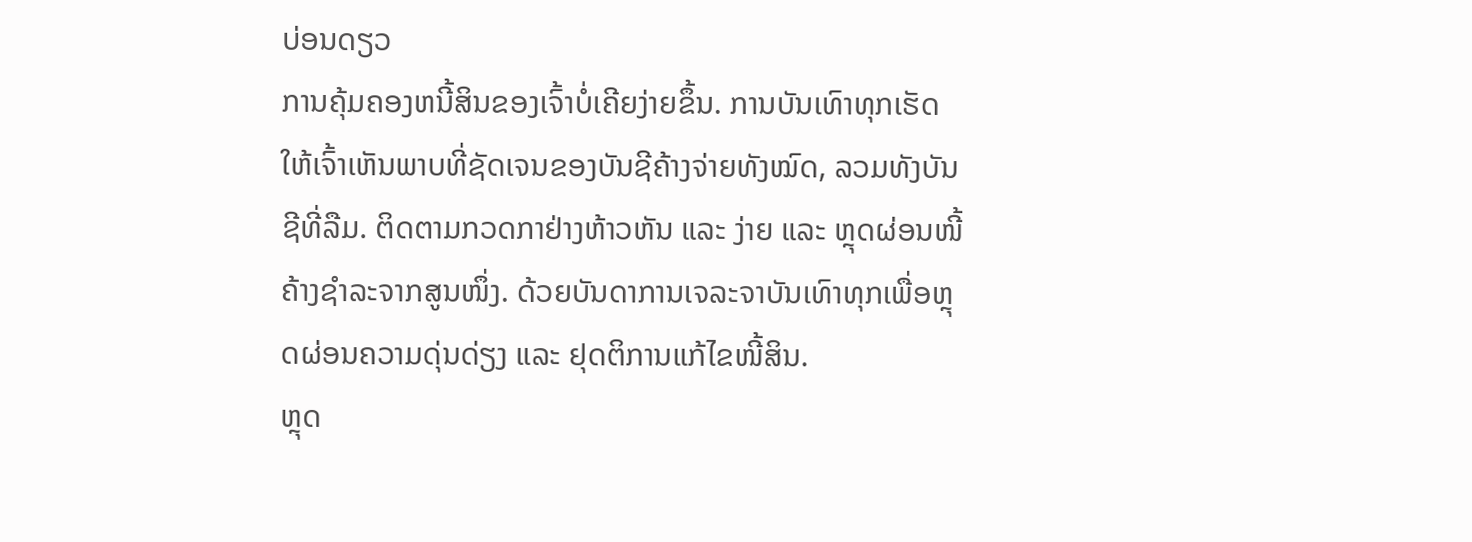ບ່ອນດຽວ
ການຄຸ້ມຄອງຫນີ້ສິນຂອງເຈົ້າບໍ່ເຄີຍງ່າຍຂຶ້ນ. ການບັນເທົາທຸກເຮັດໃຫ້ເຈົ້າເຫັນພາບທີ່ຊັດເຈນຂອງບັນຊີຄ້າງຈ່າຍທັງໝົດ, ລວມທັງບັນຊີທີ່ລືມ. ຕິດຕາມກວດກາຢ່າງຫ້າວຫັນ ແລະ ງ່າຍ ແລະ ຫຼຸດຜ່ອນໜີ້ຄ້າງຊຳລະຈາກສູນໜຶ່ງ. ດ້ວຍບັນດາການເຈລະຈາບັນເທົາທຸກເພື່ອຫຼຸດຜ່ອນຄວາມດຸ່ນດ່ຽງ ແລະ ຢຸດຕິການແກ້ໄຂໜີ້ສິນ.
ຫຼຸດ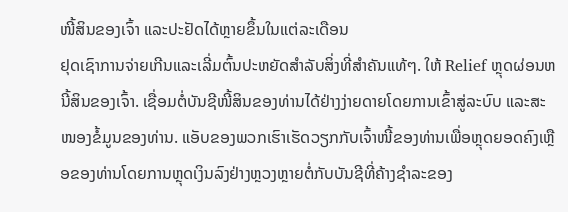ໜີ້ສິນຂອງເຈົ້າ ແລະປະຢັດໄດ້ຫຼາຍຂຶ້ນໃນແຕ່ລະເດືອນ
ຢຸດເຊົາການຈ່າຍເກີນແລະເລີ່ມຕົ້ນປະຫຍັດສໍາລັບສິ່ງທີ່ສໍາຄັນແທ້ໆ. ໃຫ້ Relief ຫຼຸດຜ່ອນຫນີ້ສິນຂອງເຈົ້າ. ເຊື່ອມຕໍ່ບັນຊີໜີ້ສິນຂອງທ່ານໄດ້ຢ່າງງ່າຍດາຍໂດຍການເຂົ້າສູ່ລະບົບ ແລະສະໜອງຂໍ້ມູນຂອງທ່ານ. ແອັບຂອງພວກເຮົາເຮັດວຽກກັບເຈົ້າໜີ້ຂອງທ່ານເພື່ອຫຼຸດຍອດຄົງເຫຼືອຂອງທ່ານໂດຍການຫຼຸດເງິນລົງຢ່າງຫຼວງຫຼາຍຕໍ່ກັບບັນຊີທີ່ຄ້າງຊໍາລະຂອງ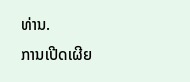ທ່ານ.
ການເປີດເຜີຍ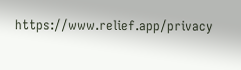https://www.relief.app/privacy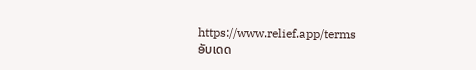https://www.relief.app/terms
ອັບເດດ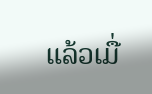ແລ້ວເມື່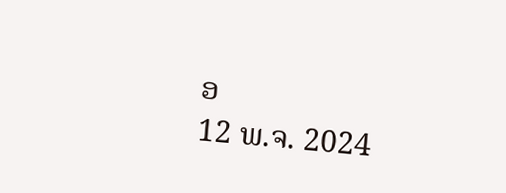ອ
12 ພ.ຈ. 2024